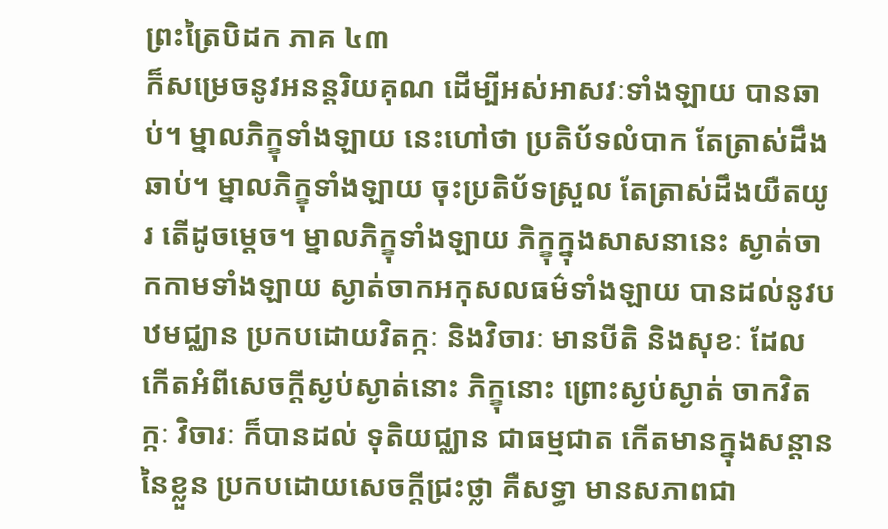ព្រះត្រៃបិដក ភាគ ៤៣
ក៏សម្រេចនូវអនន្តរិយគុណ ដើម្បីអស់អាសវៈទាំងឡាយ បានឆាប់។ ម្នាលភិក្ខុទាំងឡាយ នេះហៅថា ប្រតិប័ទលំបាក តែត្រាស់ដឹងឆាប់។ ម្នាលភិក្ខុទាំងឡាយ ចុះប្រតិប័ទស្រួល តែត្រាស់ដឹងយឺតយូរ តើដូចម្តេច។ ម្នាលភិក្ខុទាំងឡាយ ភិក្ខុក្នុងសាសនានេះ ស្ងាត់ចាកកាមទាំងឡាយ ស្ងាត់ចាកអកុសលធម៌ទាំងឡាយ បានដល់នូវបឋមជ្ឈាន ប្រកបដោយវិតក្កៈ និងវិចារៈ មានបីតិ និងសុខៈ ដែល កើតអំពីសេចក្តីស្ងប់ស្ងាត់នោះ ភិក្ខុនោះ ព្រោះស្ងប់ស្ងាត់ ចាកវិតក្កៈ វិចារៈ ក៏បានដល់ ទុតិយជ្ឈាន ជាធម្មជាត កើតមានក្នុងសន្តាននៃខ្លួន ប្រកបដោយសេចក្តីជ្រះថ្លា គឺសទ្ធា មានសភាពជា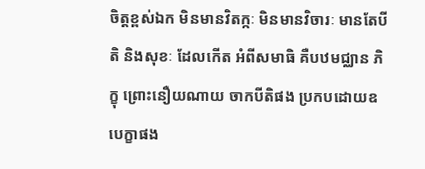ចិត្តខ្ពស់ឯក មិនមានវិតក្កៈ មិនមានវិចារៈ មានតែបីតិ និងសុខៈ ដែលកើត អំពីសមាធិ គឺបឋមជ្ឈាន ភិក្ខុ ព្រោះនឿយណាយ ចាកបីតិផង ប្រកបដោយឧបេក្ខាផង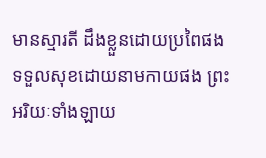មានស្មារតី ដឹងខ្លួនដោយប្រពៃផង ទទួលសុខដោយនាមកាយផង ព្រះអរិយៈទាំងឡាយ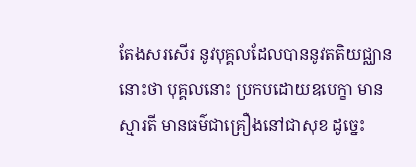តែងសរសើរ នូវបុគ្គលដែលបាននូវតតិយជ្ឈាននោះថា បុគ្គលនោះ ប្រកបដោយឧបេក្ខា មានស្មារតី មានធម៌ជាគ្រឿងនៅជាសុខ ដូច្នេះ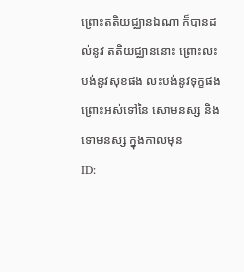ព្រោះតតិយជ្ឈានឯណា ក៏បានដល់នូវ តតិយជ្ឈាននោះ ព្រោះលះបង់នូវសុខផង លះបង់នូវទុក្ខផង ព្រោះអស់ទៅនៃ សោមនស្ស និងទោមនស្ស ក្នុងកាលមុន
ID: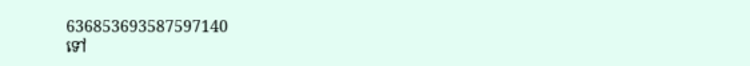636853693587597140
ទៅ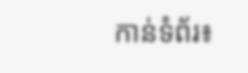កាន់ទំព័រ៖